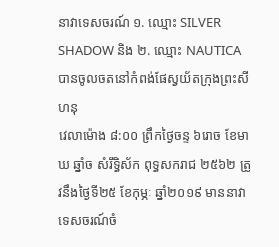នាវាទេសចរណ៍ ១. ឈ្មោះ SILVER SHADOW និង ២. ឈ្មោះ NAUTICA បានចូលចតនៅកំពង់ផែស្វយ័តក្រុងព្រះសីហនុ
វេលាម៉ោង ៨:០០ ព្រឹកថ្ងៃចន្ទ ៦រោច ខែមាឃ ឆ្នាំច សំរឹទ្ធិស័ក ពុទ្ធសករាជ ២៥៦២ ត្រូវនឹងថ្ងៃទី២៥ ខែកុម្ភៈ ឆ្នាំ២០១៩ មាននាវាទេសចរណ៍ចំ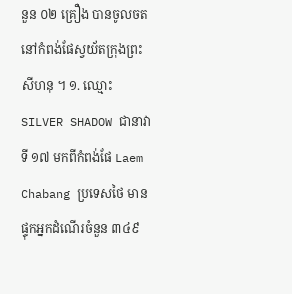នួន ០២ គ្រឿង បានចូលចតនៅកំពង់ផែស្វយ័តក្រុងព្រះសីហនុ ។ ១. ឈ្មោះ SILVER SHADOW ជានាវាទី ១៧ មកពីកំពង់ផែ Laem Chabang ប្រទេសថៃ មានផ្ទុកអ្នកដំណើរចំនួន ៣៤៩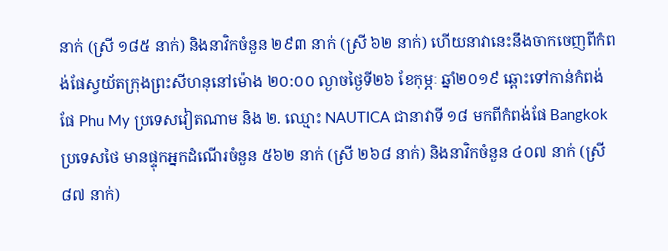នាក់ (ស្រី ១៨៥ នាក់) និងនាវិកចំនួន ២៩៣ នាក់ (ស្រី ៦២ នាក់) ហើយនាវានេះនឹងចាកចេញពីកំពង់ផែស្វយ័តក្រុងព្រះសីហនុនៅម៉ោង ២០:០០ ល្ងាចថ្ងៃទី២៦ ខែកុម្ភៈ ឆ្នាំ២០១៩ ឆ្ពោះទៅកាន់កំពង់ផែ Phu My ប្រទេសវៀតណាម និង ២. ឈ្មោះ NAUTICA ជានាវាទី ១៨ មកពីកំពង់ផែ Bangkok ប្រទេសថៃ មានផ្ទុកអ្នកដំណើរចំនួន ៥៦២ នាក់ (ស្រី ២៦៨ នាក់) និងនាវិកចំនួន ៤០៧ នាក់ (ស្រី ៨៧ នាក់)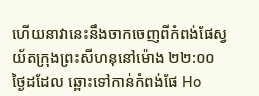ហើយនាវានេះនឹងចាកចេញពីកំពង់ផែស្វយ័តក្រុងព្រះសីហនុនៅម៉ោង ២២:០០ ថ្ងៃដដែល ឆ្ពោះទៅកាន់កំពង់ផែ Ho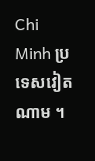Chi Minh ប្រទេសវៀតណាម ។